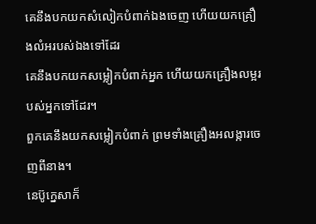គេនឹងបកយកសំលៀកបំពាក់ឯងចេញ ហើយយកគ្រឿងលំអរបស់ឯងទៅដែរ
គេនឹងបកយកសម្លៀកបំពាក់អ្នក ហើយយកគ្រឿងលម្អរបស់អ្នកទៅដែរ។
ពួកគេនឹងយកសម្លៀកបំពាក់ ព្រមទាំងគ្រឿងអលង្ការចេញពីនាង។
នេប៊ូក្នេសាក៏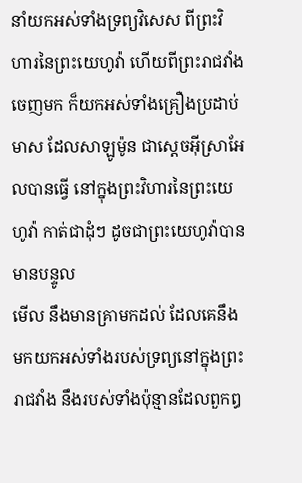នាំយកអស់ទាំងទ្រព្យវិសេស ពីព្រះវិហារនៃព្រះយេហូវ៉ា ហើយពីព្រះរាជវាំងចេញមក ក៏យកអស់ទាំងគ្រឿងប្រដាប់មាស ដែលសាឡូម៉ូន ជាស្តេចអ៊ីស្រាអែលបានធ្វើ នៅក្នុងព្រះវិហារនៃព្រះយេហូវ៉ា កាត់ជាដុំៗ ដូចជាព្រះយេហូវ៉ាបានមានបន្ទូល
មើល នឹងមានគ្រាមកដល់ ដែលគេនឹងមកយកអស់ទាំងរបស់ទ្រព្យនៅក្នុងព្រះរាជវាំង នឹងរបស់ទាំងប៉ុន្មានដែលពួកឰ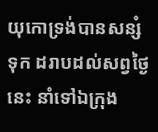យុកោទ្រង់បានសន្សំទុក ដរាបដល់សព្វថ្ងៃនេះ នាំទៅឯក្រុង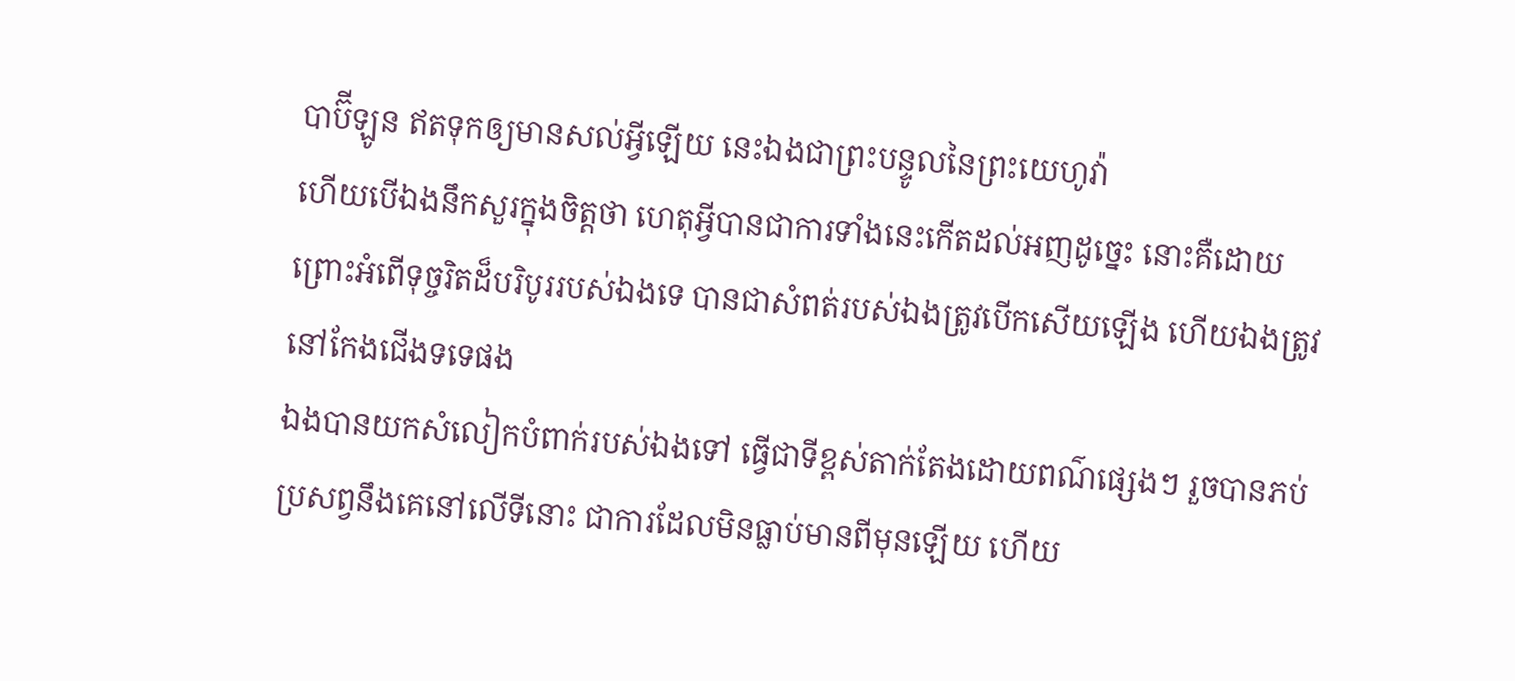បាប៊ីឡូន ឥតទុកឲ្យមានសល់អ្វីឡើយ នេះឯងជាព្រះបន្ទូលនៃព្រះយេហូវ៉ា
ហើយបើឯងនឹកសួរក្នុងចិត្តថា ហេតុអ្វីបានជាការទាំងនេះកើតដល់អញដូច្នេះ នោះគឺដោយព្រោះអំពើទុច្ចរិតដ៏បរិបូររបស់ឯងទេ បានជាសំពត់របស់ឯងត្រូវបើកសើយឡើង ហើយឯងត្រូវនៅកែងជើងទទេផង
ឯងបានយកសំលៀកបំពាក់របស់ឯងទៅ ធ្វើជាទីខ្ពស់តាក់តែងដោយពណ៌ផ្សេងៗ រួចបានភប់ប្រសព្វនឹងគេនៅលើទីនោះ ជាការដែលមិនធ្លាប់មានពីមុនឡើយ ហើយ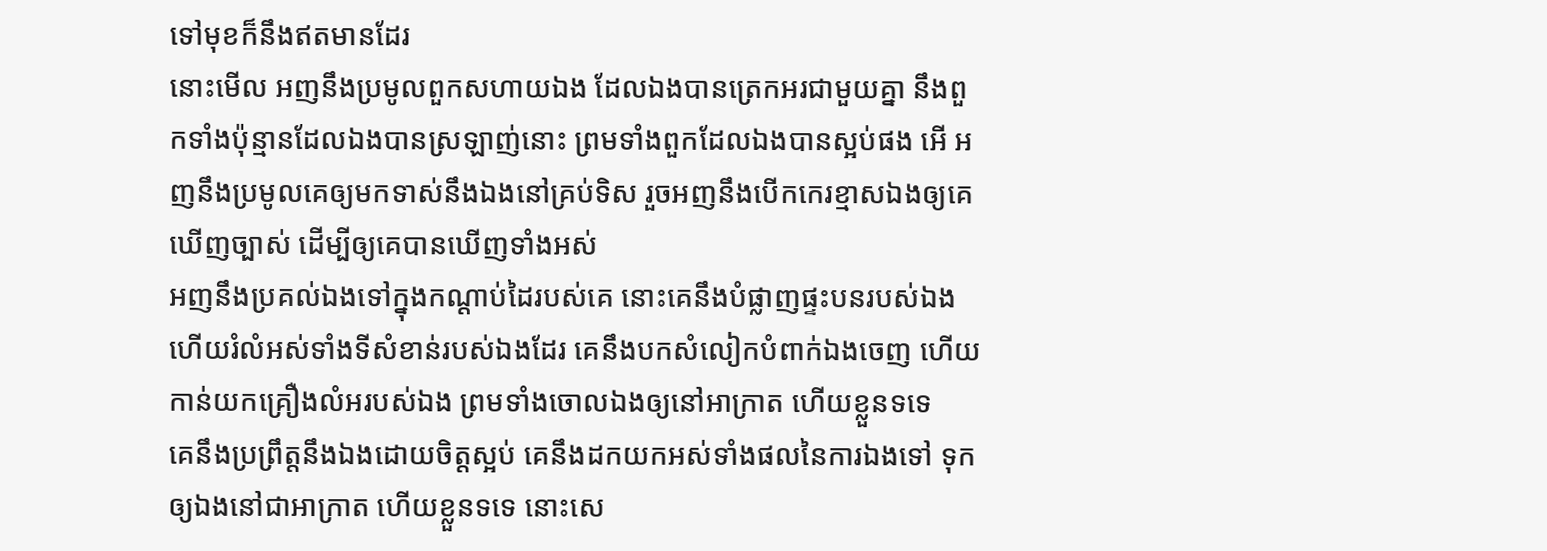ទៅមុខក៏នឹងឥតមានដែរ
នោះមើល អញនឹងប្រមូលពួកសហាយឯង ដែលឯងបានត្រេកអរជាមួយគ្នា នឹងពួកទាំងប៉ុន្មានដែលឯងបានស្រឡាញ់នោះ ព្រមទាំងពួកដែលឯងបានស្អប់ផង អើ អញនឹងប្រមូលគេឲ្យមកទាស់នឹងឯងនៅគ្រប់ទិស រួចអញនឹងបើកកេរខ្មាសឯងឲ្យគេឃើញច្បាស់ ដើម្បីឲ្យគេបានឃើញទាំងអស់
អញនឹងប្រគល់ឯងទៅក្នុងកណ្តាប់ដៃរបស់គេ នោះគេនឹងបំផ្លាញផ្ទះបនរបស់ឯង ហើយរំលំអស់ទាំងទីសំខាន់របស់ឯងដែរ គេនឹងបកសំលៀកបំពាក់ឯងចេញ ហើយកាន់យកគ្រឿងលំអរបស់ឯង ព្រមទាំងចោលឯងឲ្យនៅអាក្រាត ហើយខ្លួនទទេ
គេនឹងប្រព្រឹត្តនឹងឯងដោយចិត្តស្អប់ គេនឹងដកយកអស់ទាំងផលនៃការឯងទៅ ទុកឲ្យឯងនៅជាអាក្រាត ហើយខ្លួនទទេ នោះសេ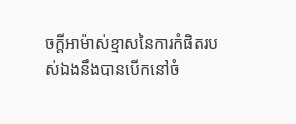ចក្ដីអាម៉ាស់ខ្មាសនៃការកំផិតរបស់ឯងនឹងបានបើកនៅចំ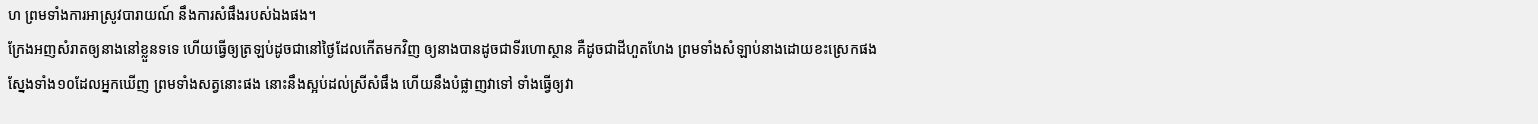ហ ព្រមទាំងការអាស្រូវបារាយណ៍ នឹងការសំផឹងរបស់ឯងផង។
ក្រែងអញសំរាតឲ្យនាងនៅខ្លួនទទេ ហើយធ្វើឲ្យត្រឡប់ដូចជានៅថ្ងៃដែលកើតមកវិញ ឲ្យនាងបានដូចជាទីរហោស្ថាន គឺដូចជាដីហួតហែង ព្រមទាំងសំឡាប់នាងដោយខះស្រេកផង
ស្នែងទាំង១០ដែលអ្នកឃើញ ព្រមទាំងសត្វនោះផង នោះនឹងស្អប់ដល់ស្រីសំផឹង ហើយនឹងបំផ្លាញវាទៅ ទាំងធ្វើឲ្យវា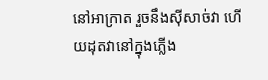នៅអាក្រាត រួចនឹងស៊ីសាច់វា ហើយដុតវានៅក្នុងភ្លើង